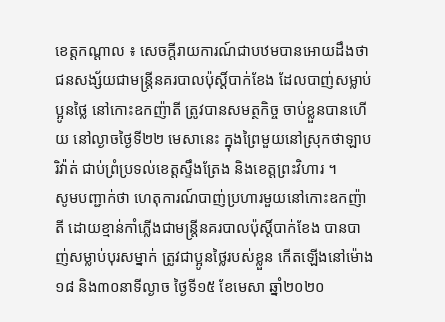ខេត្តកណ្តាល ៖ សេចក្តីរាយការណ៍ជាបឋមបានអោយដឹងថា ជនសង្ស័យជាមន្ត្រីនគរបាលប៉ុស្តិ៍បាក់ខែង ដែលបាញ់សម្លាប់ប្អូនថ្លៃ នៅកោះឧកញ៉ាតី ត្រូវបានសមត្ថកិច្ច ចាប់ខ្លួនបានហើយ នៅល្ងាចថ្ងៃទី២២ មេសានេះ ក្នុងព្រៃមួយនៅស្រុកថាឡាបរិវ៉ាត់ ជាប់ព្រំប្រទល់ខេត្តស្ទឹងត្រែង និងខេត្តព្រះវិហារ ។
សូមបញ្ជាក់ថា ហេតុការណ៍បាញ់ប្រហារមួយនៅកោះឧកញ៉ាតី ដោយខ្មាន់កាំភ្លើងជាមន្ត្រីនគរបាលប៉ុស្តិ៍បាក់ខែង បានបាញ់សម្លាប់បុរសម្នាក់ ត្រូវជាប្អូនថ្លៃរបស់ខ្លួន កើតឡើងនៅម៉ោង១៨ និង៣០នាទីល្ងាច ថ្ងៃទី១៥ ខែមេសា ឆ្នាំ២០២០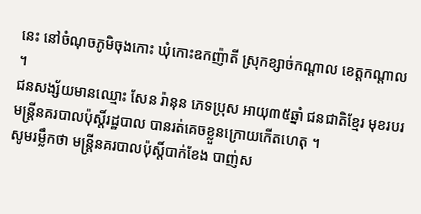នេះ នៅចំណុចភូមិចុងកោះ ឃុំកោះឧកញ៉ាតី ស្រុកខ្សាច់កណ្តាល ខេត្តកណ្តាល ។
ជនសង្ស័យមានឈ្មោះ សែន រ៉ានុន ភេទប្រុស អាយុ៣៥ឆ្នាំ ជនជាតិខ្មែរ មុខរបរ មន្ត្រីនគរបាលប៉ុស្តិ៍រដ្ឋបាល បានរត់គេចខ្លួនក្រោយកើតហេតុ ។
សូមរម្លឹកថា មន្ត្រីនគរបាលប៉ុស្តិ៍បាក់ខែង បាញ់ស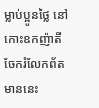ម្លាប់ប្អូនថ្លៃ នៅកោះឧកញ៉ាតី
ចែករំលែកព័តមាននេះ